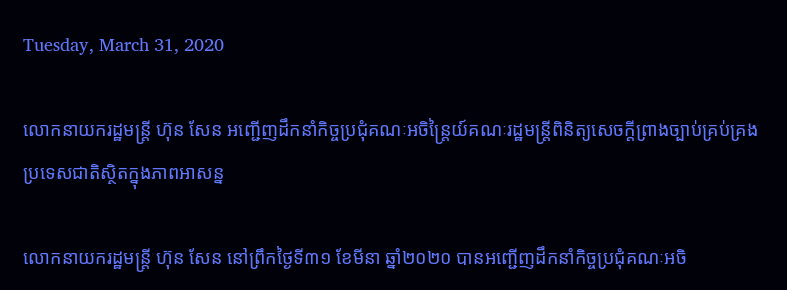Tuesday, March 31, 2020

លោកនាយករដ្ឋមន្រ្តី ហ៊ុន សែន អញ្ជើញដឹកនាំកិច្ចប្រជុំគណៈអចិន្ត្រៃយ៍គណៈរដ្ឋមន្ត្រីពិនិត្យសេចក្តីព្រាងច្បាប់គ្រប់គ្រងប្រទេសជាតិស្ថិតក្នុងភាពអាសន្ន

លោកនាយករដ្ឋមន្រ្តី ហ៊ុន សែន នៅព្រឹកថ្ងៃទី៣១ ខែមីនា ឆ្នាំ២០២០ បានអញ្ជើញដឹកនាំកិច្ចប្រជុំគណៈអចិ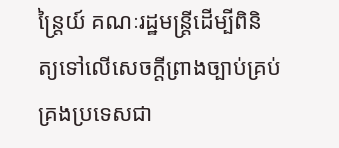ន្ត្រៃយ៍ គណៈរដ្ឋមន្ត្រីដើម្បីពិនិត្យទៅលើសេចក្តីព្រាងច្បាប់គ្រប់គ្រងប្រទេសជា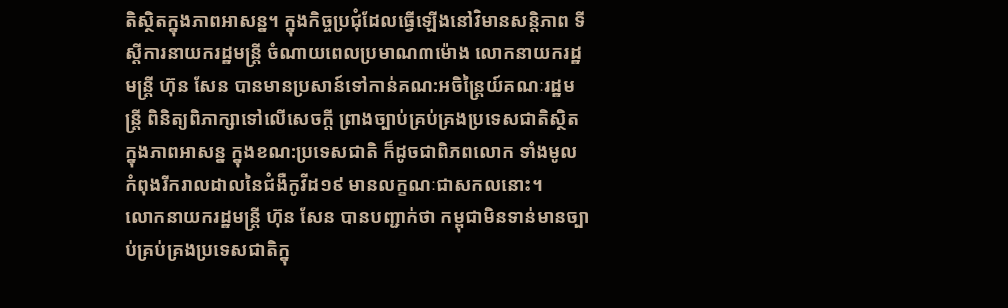តិស្ថិតក្នុងភាពអាសន្ន។ ក្នុងកិច្ចប្រជុំដែលធ្វើឡើងនៅវិមានសន្តិភាព ទីស្តីការនាយករដ្ឋមន្រ្តី ចំណាយពេលប្រមាណ៣ម៉ោង លោកនាយករដ្ឋមន្រ្តី ហ៊ុន សែន បានមានប្រសាន៍ទៅកាន់គណ:អចិន្រៃ្តយ៍គណៈរដ្ឋមន្ត្រី ពិនិត្យពិភាក្សាទៅលើសេចក្តី ព្រាងច្បាប់គ្រប់គ្រងប្រទេសជាតិស្ថិតក្នុងភាពអាសន្ន ក្នុងខណ:ប្រទេសជាតិ ក៏ដូចជាពិភពលោក ទាំងមូល កំពុងរីករាលដាលនៃជំងឺកូវីដ១៩ មានលក្ខណៈជាសកលនោះ។
លោកនាយករដ្ឋមន្រ្តី ហ៊ុន សែន បានបញ្ជាក់ថា កម្ពុជាមិនទាន់មានច្បាប់គ្រប់គ្រងប្រទេសជាតិក្នុ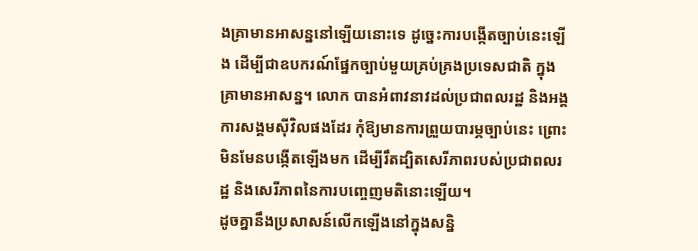ងគ្រាមានអាសន្ននៅឡើយនោះទេ ដូច្នេះការបង្កើតច្បាប់នេះឡើង ដើម្បីជាឧបករណ៍ផ្នែកច្បាប់មួយគ្រប់គ្រងប្រទេសជាតិ ក្នុងគ្រាមានអាសន្ន។ លោក បានអំពាវនាវដល់ប្រជាពលរដ្ឋ និងអង្គការសង្គមស៊ីវិលផងដែរ កុំឱ្យមានការព្រួយបារម្ភច្បាប់នេះ ព្រោះមិនមែនបង្កើតឡើងមក ដើម្បីរឹតដ្បិតសេរីភាពរបស់ប្រជាពលរដ្ឋ និងសេរីភាពនៃការបញ្ចេញមតិនោះឡើយ។
ដូចគ្នានឹងប្រសាសន៍លើកឡើងនៅក្នុងសន្និ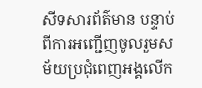សីទសារព័ត៌មាន បន្ទាប់ពីការអញ្ជើញចូលរួមសម័យប្រជុំពេញអង្គលើក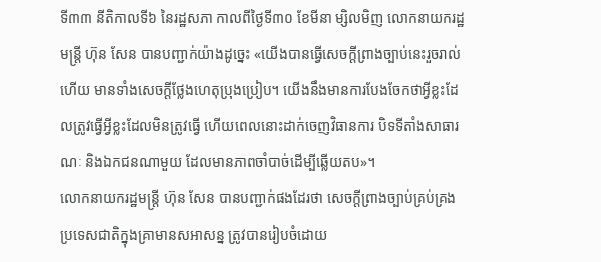ទី៣៣ នីតិកាលទី៦ នៃរដ្ឋសភា កាលពីថ្ងៃទី៣០ ខែមីនា ម្សិលមិញ លោកនាយករដ្ឋមន្រ្តី ហ៊ុន សែន បានបញ្ជាក់យ៉ាងដូច្នេះ «យើងបានធ្វើសេចក្តីព្រាងច្បាប់នេះរួចរាល់ហើយ មានទាំងសេចក្តីថ្លែងហេតុប្រុងប្រៀប។ យើងនឹងមានការបែងចែកថាអ្វីខ្លះដែលត្រូវធ្វើអ្វីខ្លះដែលមិនត្រូវធ្វើ ហើយពេលនោះដាក់ចេញវិធានការ បិទទីតាំងសាធារណៈ និងឯកជនណាមួយ ដែលមានភាពចាំបាច់ដើម្បីឆ្លើយតប»។
លោកនាយករដ្ឋមន្រ្តី ហ៊ុន សែន បានបញ្ជាក់ផងដែរថា សេចក្តីព្រាងច្បាប់គ្រប់គ្រងប្រទេសជាតិក្នុងគ្រាមានសអាសន្ន ត្រូវបានរៀបចំដោយ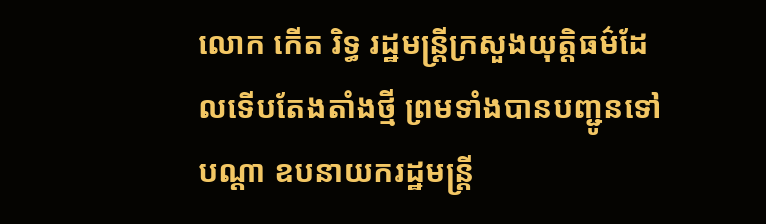លោក កើត រិទ្ធ រដ្ឋមន្ត្រីក្រសួងយុត្តិធម៌ដែលទើបតែងតាំងថ្មី ព្រមទាំងបានបញ្ជូនទៅបណ្តា ឧបនាយករដ្ឋមន្ត្រី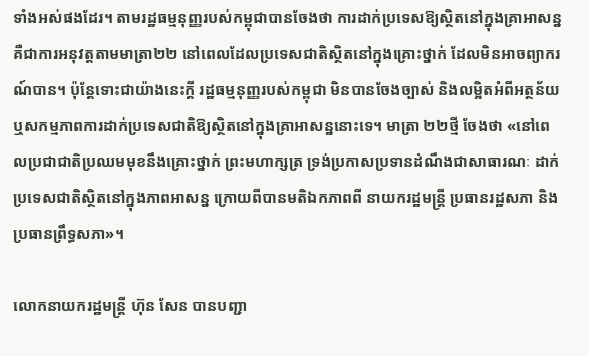ទាំងអស់ផងដែរ។ តាមរដ្ឋធម្មនុញ្ញរបស់កម្ពុជាបានចែងថា ការដាក់ប្រទេសឱ្យស្ថិតនៅក្នុងគ្រាអាសន្ន គឺជាការអនុវត្តតាមមាត្រា២២ នៅពេលដែលប្រទេសជាតិស្ថិតនៅក្នុងគ្រោះថ្នាក់ ដែលមិនអាចព្យាករណ៍បាន។ ប៉ុន្តែទោះជាយ៉ាងនេះក្តី រដ្ឋធម្មនុញ្ញរបស់កម្ពុជា មិនបានចែងច្បាស់ និងលម្អិតអំពីអត្ថន័យ ឬសកម្មភាពការដាក់ប្រទេសជាតិឱ្យស្ថិតនៅក្នុងគ្រាអាសន្ននោះទេ។ មាត្រា ២២ថ្មី ចែងថា «នៅពេលប្រជាជាតិប្រឈមមុខនឹងគ្រោះថ្នាក់ ព្រះមហាក្សត្រ ទ្រង់ប្រកាសប្រទានដំណឹងជាសាធារណៈ ដាក់ប្រទេសជាតិស្ថិតនៅក្នុងភាពអាសន្ន ក្រោយពីបានមតិឯកភាពពី នាយករដ្ឋមន្ត្រី ប្រធានរដ្ឋសភា និងប្រធានព្រឹទ្ធសភា»។

លោកនាយករដ្ឋមន្រ្តី ហ៊ុន សែន បានបញ្ជា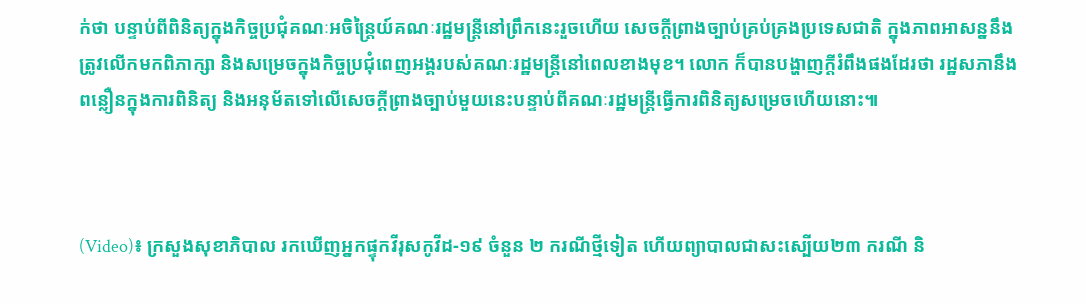ក់ថា បន្ទាប់ពីពិនិត្យក្នុងកិច្ចប្រជុំគណៈអចិន្ត្រៃយ៍គណៈរដ្ឋមន្ត្រីនៅព្រឹកនេះរួចហើយ សេចក្តីព្រាងច្បាប់គ្រប់គ្រងប្រទេសជាតិ ក្នុងភាពអាសន្ននឹងត្រូវលើកមកពិភាក្សា និងសម្រេចក្នុងកិច្ចប្រជុំពេញអង្គរបស់គណៈរដ្ឋមន្ត្រីនៅពេលខាងមុខ។ លោក ក៏បានបង្ហាញក្តីរំពឹងផងដែរថា រដ្ឋសភានឹងពន្លឿនក្នុងការពិនិត្យ និងអនុម័តទៅលើសេចក្តីព្រាងច្បាប់មួយនេះបន្ទាប់ពីគណៈរដ្ឋមន្រ្តីធ្វើការពិនិត្យសម្រេចហើយនោះ៕



(Video)៖ ក្រសួងសុខាភិបាល រកឃើញអ្នកផ្ទុកវីរុសកូវីដ-១៩ ចំនួន ២ ករណីថ្មីទៀត ហើយព្យាបាលជាសះស្បេីយ២៣ ករណី និ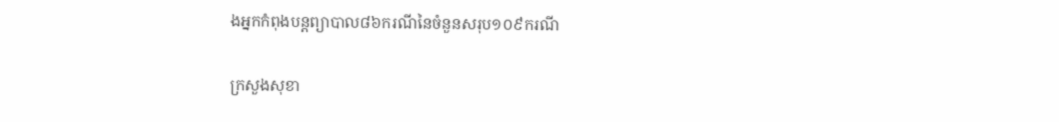ងអ្នកកំពុងបន្តព្យាបាល៨៦ករណីនៃចំនួនសរុប១០៩ករណី

ក្រសួងសុខា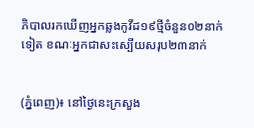ភិបាលរកឃើញអ្នកឆ្លងកូវីដ១៩ថ្មីចំនួន០២នាក់ទៀត ខណៈអ្នកជាសះស្បើយសរុប២៣នាក់


(ភ្នំពេញ)៖ នៅថ្ងៃនេះក្រសួង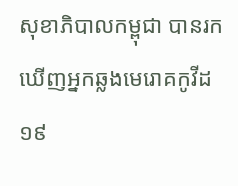សុខាភិបាលកម្ពុជា បានរកឃើញអ្នកឆ្លងមេរោគកូវីដ១៩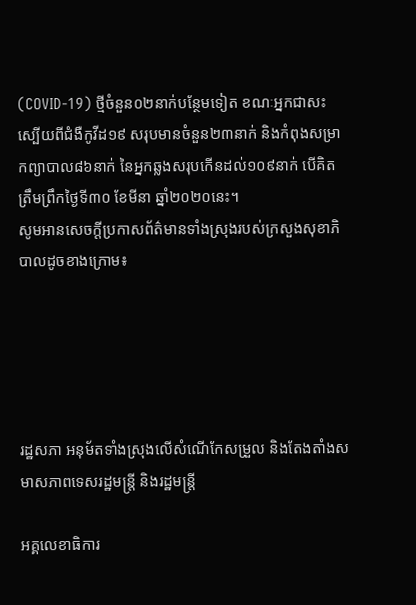(COVID-19) ថ្មីចំនួន០២នាក់បន្ថែមទៀត ខណៈអ្នកជាសះស្បើយពីជំងឺកូវីដ១៩ សរុបមានចំនួន២៣នាក់ និងកំពុងសម្រាកព្យាបាល៨៦នាក់ នៃអ្នកឆ្លងសរុបកើនដល់១០៩នាក់ បើគិតត្រឹមព្រឹកថ្ងៃទី៣០ ខែមីនា ឆ្នាំ២០២០នេះ។
សូមអានសេចក្តីប្រកាសព័ត៌មានទាំងស្រុងរបស់ក្រសួងសុខាភិបាលដូចខាងក្រោម៖





រដ្ឋសភា អនុម័តទាំងស្រុងលើសំណើកែសម្រួល និងតែងតាំងសមាសភាពទេសរដ្ឋមន្រ្តី និងរដ្ឋមន្រ្តី

អគ្គលេខាធិការ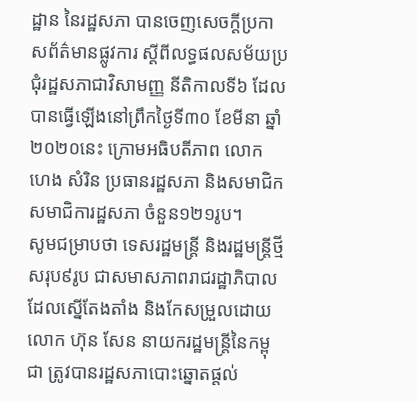ដ្ឋាន នៃរដ្ឋសភា បានចេញសេចក្ដីប្រកាសព័ត៌មានផ្លូវការ ស្ដីពីលទ្ធផលសម័យប្រជុំរដ្ឋសភាជាវិសាមញ្ញ នីតិកាលទី៦ ដែលបានធ្វើឡើងនៅព្រឹកថ្ងៃទី៣០ ខែមីនា ឆ្នាំ២០២០នេះ ក្រោមអធិបតីភាព លោក ហេង សំរិន ប្រធានរដ្ឋសភា និងសមាជិក សមាជិការដ្ឋសភា ចំនួន១២១រូប។
សូមជម្រាបថា ទេសរដ្ឋមន្រ្តី និងរដ្ឋមន្រ្តីថ្មី សរុប៩រូប ជាសមាសភាពរាជរដ្ឋាភិបាល ដែលស្នើតែងតាំង និងកែសម្រួលដោយលោក ហ៊ុន សែន នាយករដ្ឋមន្រ្តីនៃកម្ពុជា ត្រូវបានរដ្ឋសភាបោះឆ្នោតផ្តល់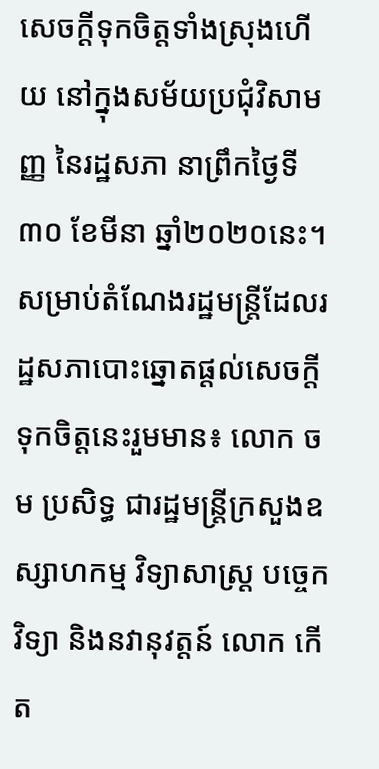សេចក្តីទុកចិត្តទាំងស្រុងហើយ នៅក្នុងសម័យប្រជុំវិសាមញ្ញ នៃរដ្ឋសភា នាព្រឹកថ្ងៃទី៣០ ខែមីនា ឆ្នាំ២០២០នេះ។
សម្រាប់តំណែងរដ្ឋមន្រ្តីដែលរដ្ឋសភាបោះឆ្នោតផ្តល់សេចក្តីទុកចិត្តនេះរួមមាន៖ លោក ចម ប្រសិទ្ធ ជារដ្ឋមន្រ្តីក្រសួងឧស្សាហកម្ម វិទ្យាសាស្រ្ត បច្ចេកវិទ្យា និងនវានុវត្តន៍ លោក កើត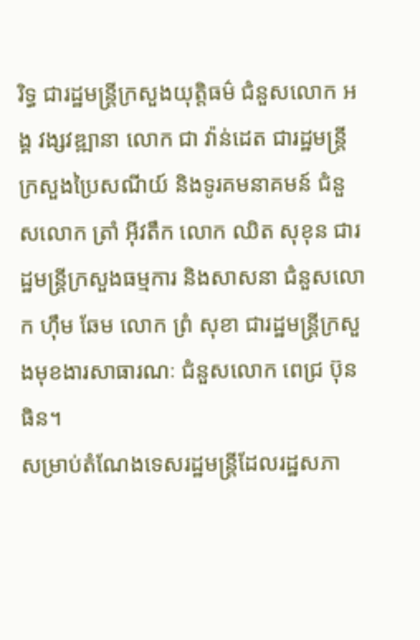រិទ្ធ ជារដ្ឋមន្រ្តីក្រសួងយុត្តិធម៌ ជំនួសលោក អង្គ វង្សវឌ្ឍានា លោក ជា វ៉ាន់ដេត ជារដ្ឋមន្រ្តីក្រសួងប្រៃសណីយ៍ និងទូរគមនាគមន៍ ជំនួសលោក ត្រាំ អ៊ីវតឹក លោក ឈិត សុខុន ជារដ្ឋមន្រ្តីក្រសួងធម្មការ និងសាសនា ជំនួសលោក ហ៊ឹម ឆែម លោក ព្រំ សុខា ជារដ្ឋមន្រ្តីក្រសួងមុខងារសាធារណៈ ជំនួសលោក ពេជ្រ ប៊ុនធិន។
សម្រាប់តំណែងទេសរដ្ឋមន្រ្តីដែលរដ្ឋសភា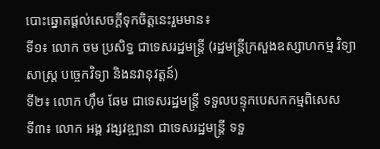បោះឆ្នោតផ្តល់សេចក្តីទុកចិត្តនេះរួមមាន៖
ទី១៖ លោក ចម ប្រសិទ្ធ ជាទេសរដ្ឋមន្រ្តី (រដ្ឋមន្រ្តីក្រសួងឧស្សាហកម្ម វិទ្យាសាស្រ្ត បច្ចេកវិទ្យា និងនវានុវត្តន៍)
ទី២៖ លោក ហ៊ឹម ឆែម ជាទេសរដ្ឋមន្រ្តី ទទួលបន្ទុកបេសកកម្មពិសេស
ទី៣៖ លោក អង្គ វង្សវឌ្ឍានា ជាទេសរដ្ឋមន្រ្តី ទទួ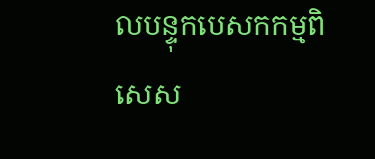លបន្ទុកបេសកកម្មពិសេស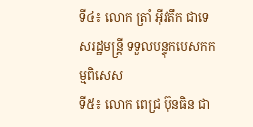ទី៤៖ លោក ត្រាំ អ៊ីវតឹក ជាទេសរដ្ឋមន្រ្តី ទទួលបន្ទុកបេសកកម្មពិសេស
ទី៥៖ លោក ពេជ្រ ប៊ុនធិន ជា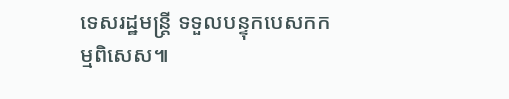ទេសរដ្ឋមន្រ្តី ទទួលបន្ទុកបេសកកម្មពិសេស៕